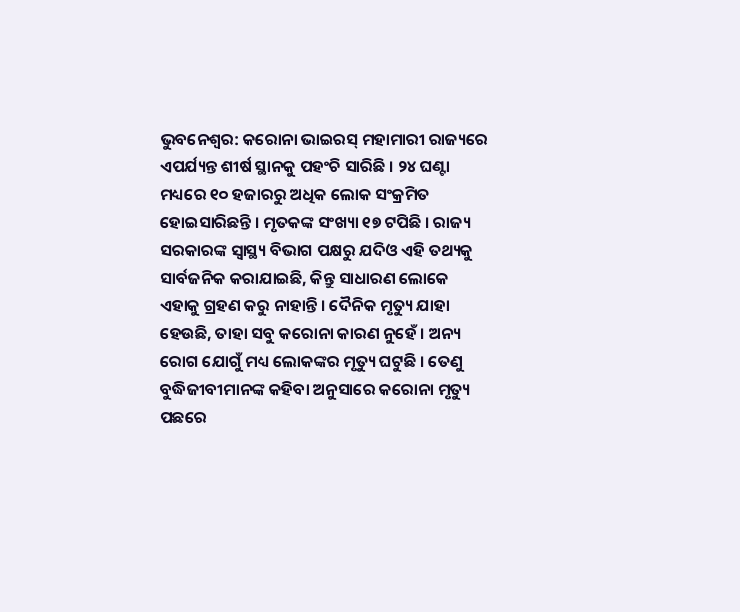ଭୁବନେଶ୍ୱର: କରୋନା ଭାଇରସ୍ ମହାମାରୀ ରାଜ୍ୟରେ ଏପର୍ଯ୍ୟନ୍ତ ଶୀର୍ଷ ସ୍ଥାନକୁ ପହଂଚି ସାରିଛି । ୨୪ ଘଣ୍ଟା ମଧ୍ୟରେ ୧୦ ହଜାରରୁ ଅଧିକ ଲୋକ ସଂକ୍ରମିତ ହୋଇସାରିଛନ୍ତି । ମୃତକଙ୍କ ସଂଖ୍ୟା ୧୭ ଟପିଛି । ରାଜ୍ୟ ସରକାରଙ୍କ ସ୍ୱାସ୍ଥ୍ୟ ବିଭାଗ ପକ୍ଷରୁ ଯଦିଓ ଏହି ତଥ୍ୟକୁ ସାର୍ବଜନିକ କରାଯାଇଛି, କିନ୍ତୁ ସାଧାରଣ ଲୋକେ ଏହାକୁ ଗ୍ରହଣ କରୁ ନାହାନ୍ତି । ଦୈନିକ ମୃତ୍ୟୁ ଯାହା ହେଉଛି, ତାହା ସବୁ କରୋନା କାରଣ ନୁହେଁ । ଅନ୍ୟ ରୋଗ ଯୋଗୁଁ ମଧ୍ୟ ଲୋକଙ୍କର ମୃତ୍ୟୁ ଘଟୁଛି । ତେଣୁ ବୁଦ୍ଧିଜୀବୀମାନଙ୍କ କହିବା ଅନୁସାରେ କରୋନା ମୃତ୍ୟୁ ପଛରେ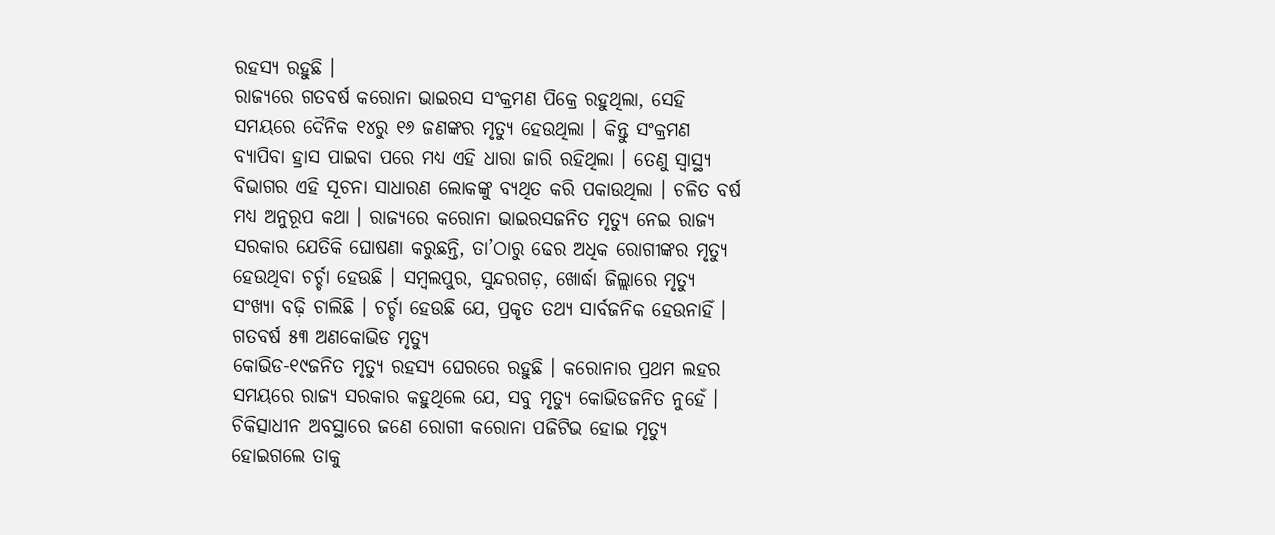ରହସ୍ୟ ରହୁଛି ।
ରାଜ୍ୟରେ ଗତବର୍ଷ କରୋନା ଭାଇରସ ସଂକ୍ରମଣ ପିକ୍ରେ ରହୁଥିଲା, ସେହି ସମୟରେ ଦୈନିକ ୧୪ରୁ ୧୬ ଜଣଙ୍କର ମୃତ୍ୟୁ ହେଉଥିଲା । କିନ୍ତୁ ସଂକ୍ରମଣ ବ୍ୟାପିବା ହ୍ରାସ ପାଇବା ପରେ ମଧ୍ୟ ଏହି ଧାରା ଜାରି ରହିଥିଲା । ତେଣୁ ସ୍ୱାସ୍ଥ୍ୟ ବିଭାଗର ଏହି ସୂଚନା ସାଧାରଣ ଲୋକଙ୍କୁ ବ୍ୟଥିତ କରି ପକାଉଥିଲା । ଚଳିତ ବର୍ଷ ମଧ୍ୟ ଅନୁରୂପ କଥା । ରାଜ୍ୟରେ କରୋନା ଭାଇରସଜନିତ ମୃତ୍ୟୁ ନେଇ ରାଜ୍ୟ ସରକାର ଯେତିକି ଘୋଷଣା କରୁଛନ୍ତି, ତା’ଠାରୁ ଢେର ଅଧିକ ରୋଗୀଙ୍କର ମୃତ୍ୟୁ ହେଉଥିବା ଚର୍ଚ୍ଚା ହେଉଛି । ସମ୍ବଲପୁର, ସୁନ୍ଦରଗଡ଼, ଖୋର୍ଦ୍ଧା ଜିଲ୍ଲାରେ ମୃତ୍ୟୁ ସଂଖ୍ୟା ବଢ଼ି ଚାଲିଛି । ଚର୍ଚ୍ଚା ହେଉଛି ଯେ, ପ୍ରକୃତ ତଥ୍ୟ ସାର୍ବଜନିକ ହେଉନାହିଁ ।
ଗତବର୍ଷ ୫୩ ଅଣକୋଭିଡ ମୃତ୍ୟୁ
କୋଭିଡ-୧୯ଜନିତ ମୃତ୍ୟୁ ରହସ୍ୟ ଘେରରେ ରହୁଛି । କରୋନାର ପ୍ରଥମ ଲହର ସମୟରେ ରାଜ୍ୟ ସରକାର କହୁଥିଲେ ଯେ, ସବୁ ମୃତ୍ୟୁ କୋଭିଡଜନିତ ନୁହେଁ । ଚିକିତ୍ସାଧୀନ ଅବସ୍ଥାରେ ଜଣେ ରୋଗୀ କରୋନା ପଜିଟିଭ ହୋଇ ମୃତ୍ୟୁ ହୋଇଗଲେ ତାକୁ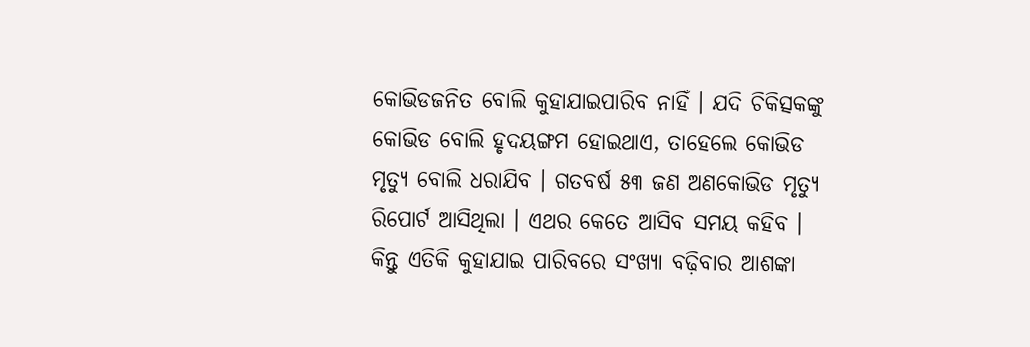କୋଭିଡଜନିତ ବୋଲି କୁହାଯାଇପାରିବ ନାହିଁ । ଯଦି ଚିକିତ୍ସକଙ୍କୁ କୋଭିଡ ବୋଲି ହୃଦୟଙ୍ଗମ ହୋଇଥାଏ, ତାହେଲେ କୋଭିଡ ମୃତ୍ୟୁ ବୋଲି ଧରାଯିବ । ଗତବର୍ଷ ୫୩ ଜଣ ଅଣକୋଭିଡ ମୃତ୍ୟୁ ରିପୋର୍ଟ ଆସିଥିଲା । ଏଥର କେତେ ଆସିବ ସମୟ କହିବ । କିନ୍ତୁ ଏତିକି କୁହାଯାଇ ପାରିବରେ ସଂଖ୍ୟା ବଢ଼ିବାର ଆଶଙ୍କା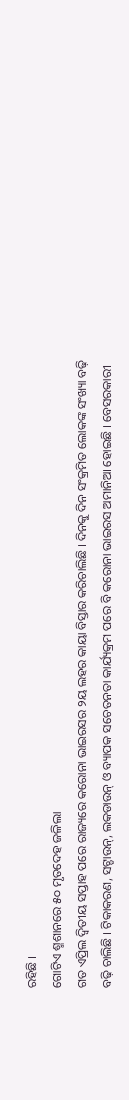ରହିଛି ।
ଗୋଟିଏ ଶ୍ମଶାନରେ ୫୦ ମୃତଦେହ ଜଳିଲା
ଗତ ଏପ୍ରିଲ ଦ୍ୱିତୀୟ ସପ୍ତାହ ପରେ ରାଜ୍ୟରେ କରୋନା ଭାଇରସର ୨ୟ ଲହର କାୟା ବିସ୍ତାର କରିଚାଲିଛି । ଦିନକୁ ଦିନ ସଂକ୍ରମିତ ଲୋକଙ୍କ ସଂଖ୍ୟା ବଢ଼ି ବଢ଼ି ଚାଲିଛି । ଟିକାକରଣ, ସଟ୍ଡାଉନ୍, ଲକଡାଉନ୍ ଓ ବ୍ୟାପକ ସଚେତନତା କାର୍ଯ୍ୟକ୍ରମ ପରେ ବି କରୋନା ଭାଇରସ ଅମାନିଆ ହୋଇଛି । ବେସରକାରୀ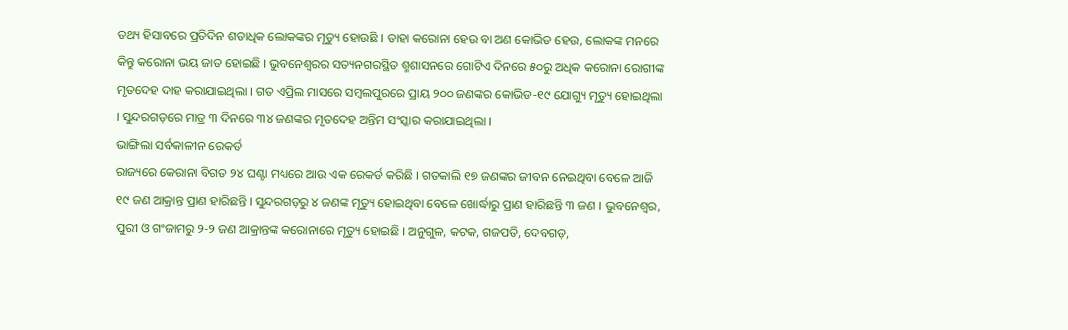ତଥ୍ୟ ହିସାବରେ ପ୍ରତିଦିନ ଶତାଧିକ ଲୋକଙ୍କର ମୃତ୍ୟୁ ହୋଉଛି । ତାହା କରୋନା ହେଉ ବା ଅଣ କୋଭିଡ ହେଉ, ଲୋକଙ୍କ ମନରେ କିନ୍ତୁ କରୋନା ଭୟ ଜାତ ହୋଇଛି । ଭୁବନେଶ୍ୱରର ସତ୍ୟନଗରସ୍ଥିତ ଶ୍ମଶାସନରେ ଗୋଟିଏ ଦିନରେ ୫୦ରୁ ଅଧିକ କରୋନା ରୋଗୀଙ୍କ ମୃତଦେହ ଦାହ କରାଯାଇଥିଲା । ଗତ ଏପ୍ରିଲ ମାସରେ ସମ୍ବଲପୁରରେ ପ୍ରାୟ ୨୦୦ ଜଣଙ୍କର କୋଭିଡ-୧୯ ଯୋଗ୍ୟୁ ମୃତ୍ୟୁ ହୋଇଥିଲା । ସୁନ୍ଦରଗଡ଼ରେ ମାତ୍ର ୩ ଦିନରେ ୩୪ ଜଣଙ୍କର ମୃତଦେହ ଅନ୍ତିମ ସଂସ୍କାର କରାଯାଇଥିଲା ।
ଭାଙ୍ଗିଲା ସର୍ବକାଳୀନ ରେକର୍ଡ
ରାଜ୍ୟରେ କେରାନା ବିଗତ ୨୪ ଘଣ୍ଟା ମଧ୍ୟରେ ଆଉ ଏକ ରେକର୍ଡ କରିଛି । ଗତକାଲି ୧୭ ଜଣଙ୍କର ଜୀବନ ନେଇଥିବା ବେଳେ ଆଜି ୧୯ ଜଣ ଆକ୍ରାନ୍ତ ପ୍ରାଣ ହାରିଛନ୍ତି । ସୁନ୍ଦରଗଡ଼ରୁ ୪ ଜଣଙ୍କ ମୃତ୍ୟୁ ହୋଇଥିବା ବେଳେ ଖୋର୍ଦ୍ଧାରୁ ପ୍ରାଣ ହାରିଛନ୍ତି ୩ ଜଣ । ଭୁବନେଶ୍ୱର, ପୁରୀ ଓ ଗଂଜାମରୁ ୨-୨ ଜଣ ଆକ୍ରାନ୍ତଙ୍କ କରୋନାରେ ମୃତ୍ୟୁ ହୋଇଛି । ଅନୁଗୁଳ, କଟକ, ଗଜପତି, ଦେବଗଡ଼,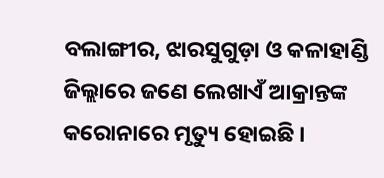ବଲାଙ୍ଗୀର, ଝାରସୁଗୁଡ଼ା ଓ କଳାହାଣ୍ଡି ଜିଲ୍ଲାରେ ଜଣେ ଲେଖାଏଁ ଆକ୍ରାନ୍ତଙ୍କ କରୋନାରେ ମୃତ୍ୟୁ ହୋଇଛି ।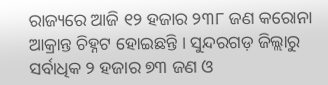ରାଜ୍ୟରେ ଆଜି ୧୨ ହଜାର ୨୩୮ ଜଣ କରୋନା ଆକ୍ରାନ୍ତ ଚିହ୍ନଟ ହୋଇଛନ୍ତି । ସୁନ୍ଦରଗଡ଼ ଜିଲ୍ଲାରୁ ସର୍ବାଧିକ ୨ ହଜାର ୭୩ ଜଣ ଓ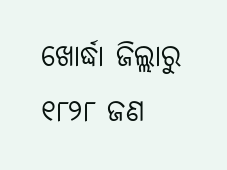ଖୋର୍ଦ୍ଧା ଜିଲ୍ଲାରୁ ୧୮୨୮ ଜଣ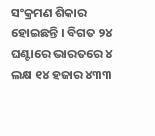ସଂକ୍ରମଣ ଶିକାର ହୋଇଛନ୍ତି । ବିଗତ ୨୪ ଘଣ୍ଟାରେ ଭାରତରେ ୪ ଲକ୍ଷ ୧୪ ହଜାର ୪୩୩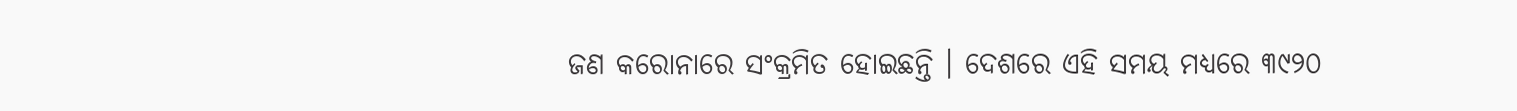ଜଣ କରୋନାରେ ସଂକ୍ରମିତ ହୋଇଛନ୍ତି । ଦେଶରେ ଏହି ସମୟ ମଧ୍ୟରେ ୩୯୨୦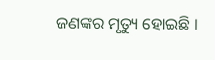ଜଣଙ୍କର ମୃତ୍ୟୁ ହୋଇଛି ।